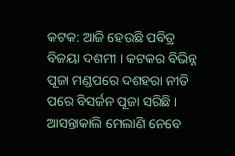କଟକ: ଆଜି ହେଉଛି ପବିତ୍ର ବିଜୟା ଦଶମୀ । କଟକର ବିଭିନ୍ନ ପୂଜା ମଣ୍ଡପରେ ଦଶହରା ନୀତି ପରେ ବିସର୍ଜନ ପୂଜା ସରିଛି । ଆସନ୍ତାକାଲି ମେଲାଣି ନେବେ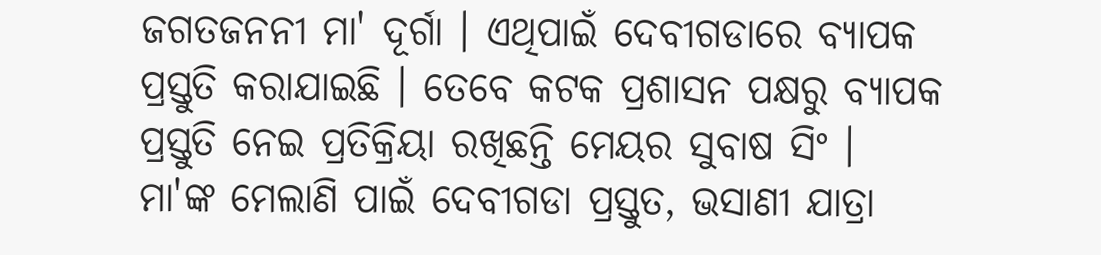ଜଗତଜନନୀ ମା' ଦୂର୍ଗା । ଏଥିପାଇଁ ଦେବୀଗଡାରେ ବ୍ୟାପକ ପ୍ରସ୍ତୁତି କରାଯାଇଛି । ତେବେ କଟକ ପ୍ରଶାସନ ପକ୍ଷରୁ ବ୍ୟାପକ ପ୍ରସ୍ତୁତି ନେଇ ପ୍ରତିକ୍ରିୟା ରଖିଛନ୍ତି ମେୟର ସୁବାଷ ସିଂ ।
ମା'ଙ୍କ ମେଲାଣି ପାଇଁ ଦେବୀଗଡା ପ୍ରସ୍ତୁତ, ଭସାଣୀ ଯାତ୍ରା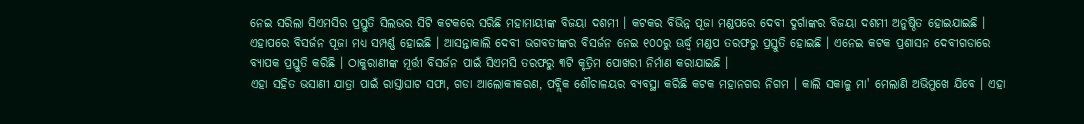ନେଇ ସରିଲା ସିଏମସିର ପ୍ରସ୍ତୁତି ସିଲଭର ସିଟି କଟକରେ ସରିଛି ମହାମାୟୀଙ୍କ ବିଜୟା ଦଶମୀ । କଟକର ବିଭିନ୍ନ ପୂଜା ମଣ୍ଡପରେ ଦେବୀ ଦୁର୍ଗାଙ୍କର ବିଜୟା ଦଶମୀ ଅନୁଷ୍ଠିତ ହୋଇଯାଇଛି । ଏହାପରେ ବିସର୍ଜନ ପୂଜା ମଧ୍ୟ ସମ୍ପର୍ଣ୍ଣ ହୋଇଛି । ଆସନ୍ତାକାଲି ଦେବୀ ଭଗବତୀଙ୍କର ବିସର୍ଜନ ନେଇ ୧୦୦ରୁ ଊର୍ଦ୍ଧ୍ବ ମଣ୍ଡପ ତରଫରୁ ପ୍ରସ୍ତୁତି ହୋଇଛି । ଏନେଇ କଟକ ପ୍ରଶାସନ ଦେବୀଗଡାରେ ବ୍ୟାପକ ପ୍ରସ୍ତୁତି କରିଛି । ଠାକୁରାଣୀଙ୍କ ମୂର୍ତ୍ତୀ ବିସର୍ଜନ ପାଇଁ ସିଏମସି ତରଫରୁ ୩ଟି କୃତ୍ରିମ ପୋଖରୀ ନିର୍ମାଣ କରାଯାଇଛି ।
ଏହା ସହିତ ଭସାଣୀ ଯାତ୍ରା ପାଇଁ ରାସ୍ତାଘାଟ ସଫା, ଗଡା ଆଲୋକୀକରଣ, ପବ୍ଲିକ ଶୌଚାଳୟର ବ୍ୟବସ୍ଥା କରିଛି କଟକ ମହାନଗର ନିଗମ । କାଲି ସକାଳୁ ମା' ମେଲାଣି ଅଭିମୁଖେ ଯିବେ । ଏହା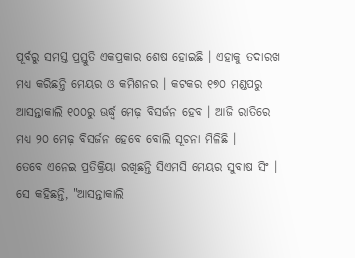ପୂର୍ବରୁ ସମସ୍ତ ପ୍ରସ୍ତୁତି ଏକପ୍ରକାର ଶେଷ ହୋଇଛି । ଏହାକୁ ତଦାରଖ ମଧ୍ୟ କରିଛନ୍ତି ମେୟର ଓ କମିଶନର । କଟକର ୧୭୦ ମଣ୍ଡପରୁ ଆସନ୍ତାକାଲି ୧୦୦ରୁ ଊର୍ଦ୍ଧ୍ବ ମେଢ଼ ବିସର୍ଜନ ହେବ । ଆଜି ରାତିରେ ମଧ୍ୟ ୨୦ ମେଢ଼ ବିସର୍ଜନ ହେବେ ବୋଲି ସୂଚନା ମିଳିଛି ।
ତେବେ ଏନେଇ ପ୍ରତିକ୍ରିୟା ରଖିଛନ୍ତି ସିଏମସି ମେୟର ସୁବାଷ ସିଂ । ସେ କହିଛନ୍ତି, "ଆସନ୍ତାକାଲି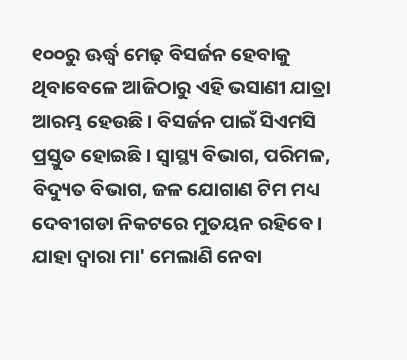୧୦୦ରୁ ଊର୍ଦ୍ଧ୍ବ ମେଢ଼ ବିସର୍ଜନ ହେବାକୁ ଥିବାବେଳେ ଆଜିଠାରୁ ଏହି ଭସାଣୀ ଯାତ୍ରା ଆରମ୍ଭ ହେଉଛି । ବିସର୍ଜନ ପାଇଁ ସିଏମସି ପ୍ରସ୍ତୁତ ହୋଇଛି । ସ୍ବାସ୍ଥ୍ୟ ବିଭାଗ, ପରିମଳ, ବିଦ୍ୟୁତ ବିଭାଗ, ଜଳ ଯୋଗାଣ ଟିମ ମଧ୍ୟ ଦେବୀଗଡା ନିକଟରେ ମୁତୟନ ରହିବେ । ଯାହା ଦ୍ବାରା ମା' ମେଲାଣି ନେବା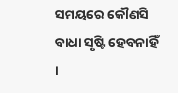ସମୟରେ କୌଣସି ବାଧା ସୃଷ୍ଟି ହେବନାହିଁ ।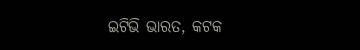ଇଟିଭି ଭାରତ, କଟକ